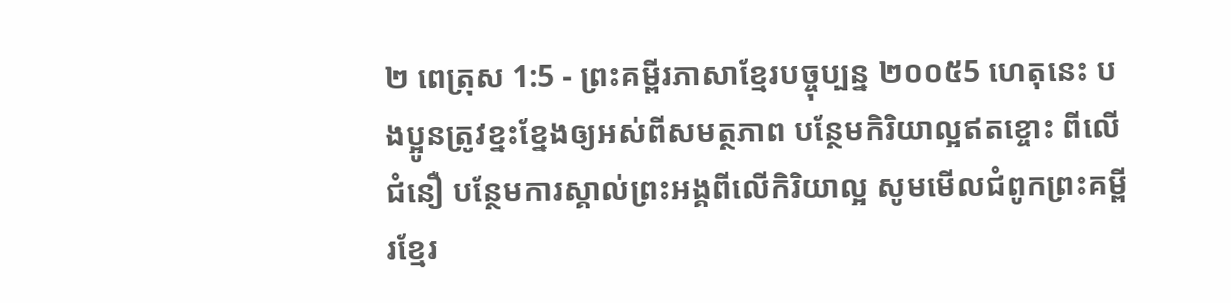២ ពេត្រុស 1:5 - ព្រះគម្ពីរភាសាខ្មែរបច្ចុប្បន្ន ២០០៥5 ហេតុនេះ បងប្អូនត្រូវខ្នះខ្នែងឲ្យអស់ពីសមត្ថភាព បន្ថែមកិរិយាល្អឥតខ្ចោះ ពីលើជំនឿ បន្ថែមការស្គាល់ព្រះអង្គពីលើកិរិយាល្អ សូមមើលជំពូកព្រះគម្ពីរខ្មែរ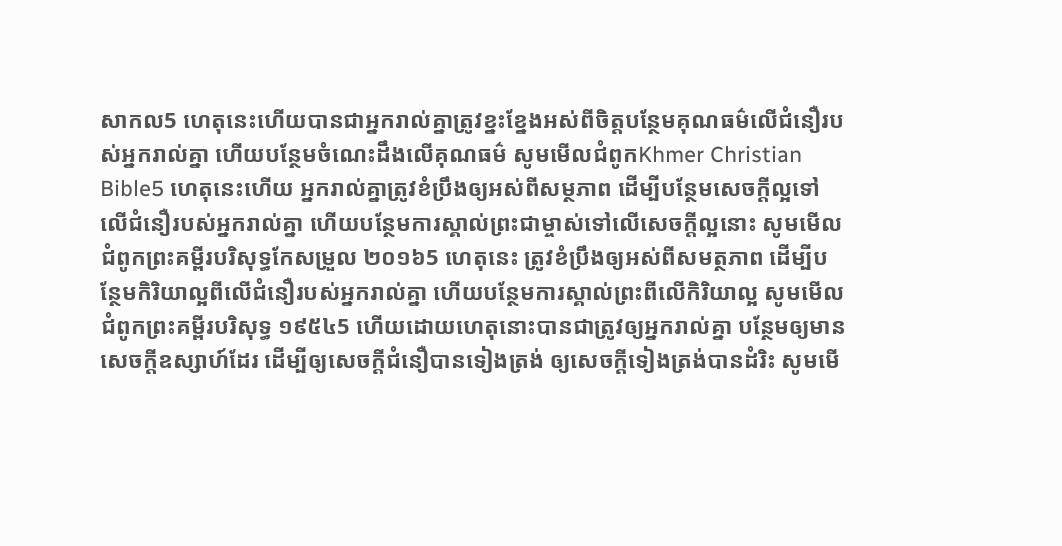សាកល5 ហេតុនេះហើយបានជាអ្នករាល់គ្នាត្រូវខ្នះខ្នែងអស់ពីចិត្តបន្ថែមគុណធម៌លើជំនឿរបស់អ្នករាល់គ្នា ហើយបន្ថែមចំណេះដឹងលើគុណធម៌ សូមមើលជំពូកKhmer Christian Bible5 ហេតុនេះហើយ អ្នករាល់គ្នាត្រូវខំប្រឹងឲ្យអស់ពីសម្ថភាព ដើម្បីបន្ថែមសេចក្ដីល្អទៅលើជំនឿរបស់អ្នករាល់គ្នា ហើយបន្ថែមការស្គាល់ព្រះជាម្ចាស់ទៅលើសេចក្ដីល្អនោះ សូមមើលជំពូកព្រះគម្ពីរបរិសុទ្ធកែសម្រួល ២០១៦5 ហេតុនេះ ត្រូវខំប្រឹងឲ្យអស់ពីសមត្ថភាព ដើម្បីបន្ថែមកិរិយាល្អពីលើជំនឿរបស់អ្នករាល់គ្នា ហើយបន្ថែមការស្គាល់ព្រះពីលើកិរិយាល្អ សូមមើលជំពូកព្រះគម្ពីរបរិសុទ្ធ ១៩៥៤5 ហើយដោយហេតុនោះបានជាត្រូវឲ្យអ្នករាល់គ្នា បន្ថែមឲ្យមានសេចក្ដីឧស្សាហ៍ដែរ ដើម្បីឲ្យសេចក្ដីជំនឿបានទៀងត្រង់ ឲ្យសេចក្ដីទៀងត្រង់បានដំរិះ សូមមើ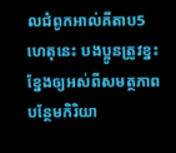លជំពូកអាល់គីតាប5 ហេតុនេះ បងប្អូនត្រូវខ្នះខ្នែងឲ្យអស់ពីសមត្ថភាព បន្ថែមកិរិយា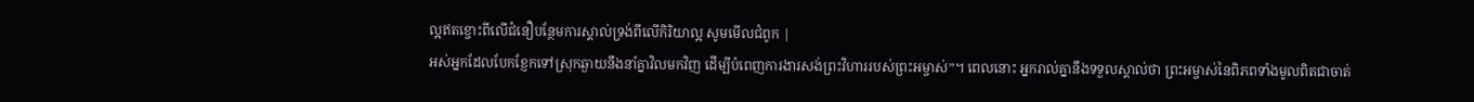ល្អឥតខ្ចោះពីលើជំនឿបន្ថែមការស្គាល់ទ្រង់ពីលើកិរិយាល្អ សូមមើលជំពូក |
អស់អ្នកដែលបែកខ្ញែកទៅស្រុកឆ្ងាយនឹងនាំគ្នាវិលមកវិញ ដើម្បីបំពេញការងារសង់ព្រះវិហាររបស់ព្រះអម្ចាស់”។ ពេលនោះ អ្នករាល់គ្នានឹងទទួលស្គាល់ថា ព្រះអម្ចាស់នៃពិភពទាំងមូលពិតជាចាត់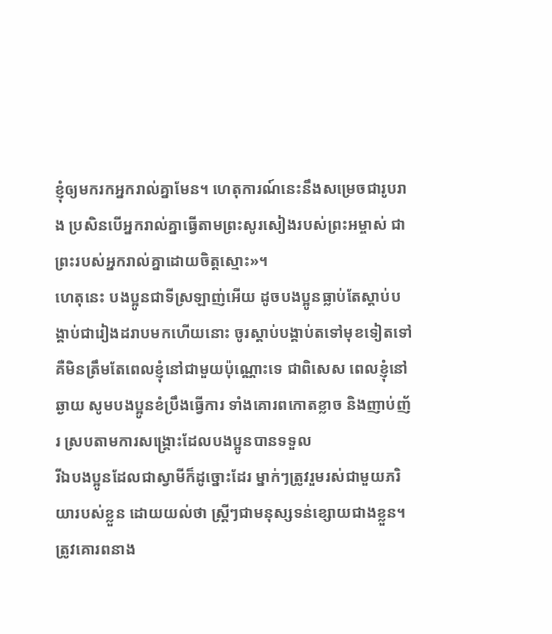ខ្ញុំឲ្យមករកអ្នករាល់គ្នាមែន។ ហេតុការណ៍នេះនឹងសម្រេចជារូបរាង ប្រសិនបើអ្នករាល់គ្នាធ្វើតាមព្រះសូរសៀងរបស់ព្រះអម្ចាស់ ជាព្រះរបស់អ្នករាល់គ្នាដោយចិត្តស្មោះ»។
ហេតុនេះ បងប្អូនជាទីស្រឡាញ់អើយ ដូចបងប្អូនធ្លាប់តែស្ដាប់បង្គាប់ជារៀងដរាបមកហើយនោះ ចូរស្ដាប់បង្គាប់តទៅមុខទៀតទៅ គឺមិនត្រឹមតែពេលខ្ញុំនៅជាមួយប៉ុណ្ណោះទេ ជាពិសេស ពេលខ្ញុំនៅឆ្ងាយ សូមបងប្អូនខំប្រឹងធ្វើការ ទាំងគោរពកោតខ្លាច និងញាប់ញ័រ ស្របតាមការសង្គ្រោះដែលបងប្អូនបានទទួល
រីឯបងប្អូនដែលជាស្វាមីក៏ដូច្នោះដែរ ម្នាក់ៗត្រូវរួមរស់ជាមួយភរិយារបស់ខ្លួន ដោយយល់ថា ស្ត្រីៗជាមនុស្សទន់ខ្សោយជាងខ្លួន។ ត្រូវគោរពនាង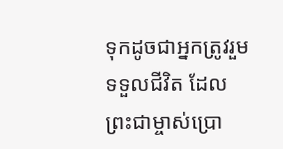ទុកដូចជាអ្នកត្រូវរួមទទួលជីវិត ដែលព្រះជាម្ចាស់ប្រោ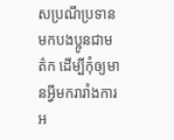សប្រណីប្រទានមកបងប្អូនជាមត៌ក ដើម្បីកុំឲ្យមានអ្វីមករារាំងការអ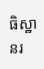ធិស្ឋានរ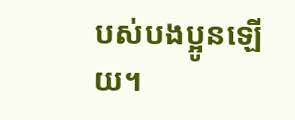បស់បងប្អូនឡើយ។